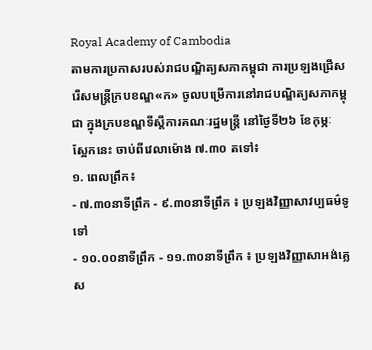Royal Academy of Cambodia
តាមការប្រកាសរបស់រាជបណ្ឌិត្យសភាកម្ពុជា ការប្រឡងជ្រើសរើសមន្ត្រីក្របខណ្ឌ«ក» ចូលបម្រើការនៅរាជបណ្ឌិត្យសភាកម្ពុជា ក្នុងក្របខណ្ឌទីស្តីការគណៈរដ្ឋមន្ត្រី នៅថ្ងៃទី២៦ ខែកុម្ភៈ ស្អែកនេះ ចាប់ពីវេលាម៉ោង ៧.៣០ តទៅ៖
១. ពេលព្រឹក៖
- ៧.៣០នាទីព្រឹក - ៩.៣០នាទីព្រឹក ៖ ប្រឡងវិញ្ញាសាវប្បធម៌ទូទៅ
- ១០.០០នាទីព្រឹក - ១១.៣០នាទីព្រឹក ៖ ប្រឡងវិញ្ញាសាអង់គ្លេស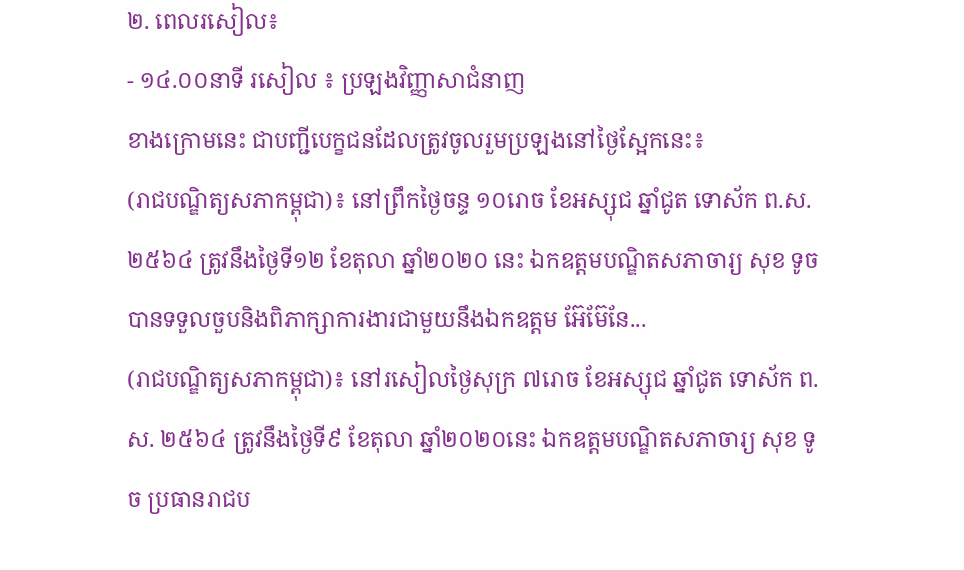២. ពេលរសៀល៖
- ១៤.០០នាទី រសៀល ៖ ប្រឡងវិញ្ញាសាជំនាញ
ខាងក្រោមនេះ ជាបញ្ជីបេក្ខជនដែលត្រូវចូលរួមប្រឡងនៅថ្ងៃស្អែកនេះ៖
(រាជបណ្ឌិត្យសភាកម្ពុជា)៖ នៅព្រឹកថ្ងៃចន្ទ ១០រោច ខែអស្សុជ ឆ្នាំជូត ទោស័ក ព.ស. ២៥៦៤ ត្រូវនឹងថ្ងៃទី១២ ខែតុលា ឆ្នាំ២០២០ នេះ ឯកឧត្ដមបណ្ឌិតសភាចារ្យ សុខ ទូច បានទទួលចួបនិងពិភាក្សាការងារជាមួយនឹងឯកឧត្ដម អ៊ែម៊ែនែ...
(រាជបណ្ឌិត្យសភាកម្ពុជា)៖ នៅរសៀលថ្ងៃសុក្រ ៧រោច ខែអស្សុជ ឆ្នាំជូត ទោស័ក ព.ស. ២៥៦៤ ត្រូវនឹងថ្ងៃទី៩ ខែតុលា ឆ្នាំ២០២០នេះ ឯកឧត្ដមបណ្ឌិតសភាចារ្យ សុខ ទូច ប្រធានរាជប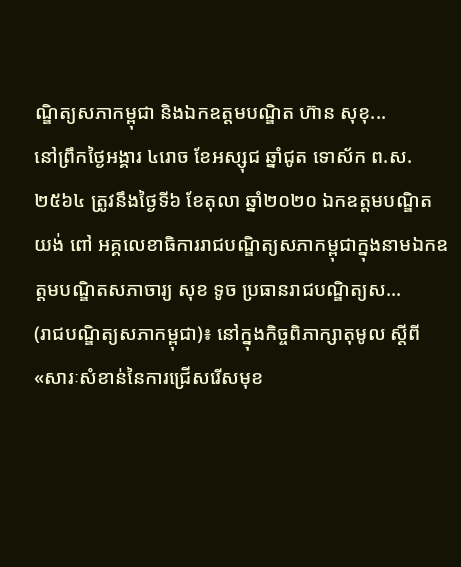ណ្ឌិត្យសភាកម្ពុជា និងឯកឧត្ដមបណ្ឌិត ហ៊ាន សុខុ...
នៅព្រឹកថ្ងៃអង្គារ ៤រោច ខែអស្សុជ ឆ្នាំជូត ទោស័ក ព.ស.២៥៦៤ ត្រូវនឹងថ្ងៃទី៦ ខែតុលា ឆ្នាំ២០២០ ឯកឧត្តមបណ្ឌិត យង់ ពៅ អគ្គលេខាធិការរាជបណ្ឌិត្យសភាកម្ពុជាក្នុងនាមឯកឧត្តមបណ្ឌិតសភាចារ្យ សុខ ទូច ប្រធានរាជបណ្ឌិត្យស...
(រាជបណ្ឌិត្យសភាកម្ពុជា)៖ នៅក្នុងកិច្ចពិភាក្សាតុមូល ស្ដីពី «សារៈសំខាន់នៃការជ្រើសរើសមុខ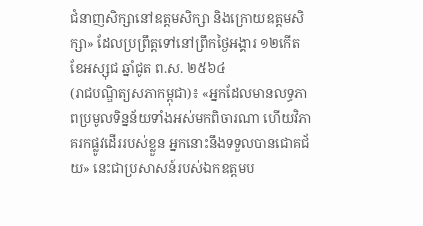ជំនាញសិក្សានៅឧត្ដមសិក្សា និងក្រោយឧត្ដមសិក្សា» ដែលប្រព្រឹត្តទៅនៅព្រឹកថ្ងៃអង្គារ ១២កើត ខែអស្សុជ ឆ្នាំជូត ព.ស. ២៥៦៤
(រាជបណ្ឌិត្យសភាកម្ពុជា)៖ «អ្នកដែលមានលទ្ធភាពប្រមូលទិន្នន័យទាំងអស់មកពិចារណា ហើយវិភាគរកផ្លូវដើររបស់ខ្លួន អ្នកនោះនឹងទទួលបានជោគជ័យ» នេះជាប្រសាសន៍របស់ឯកឧត្ដមប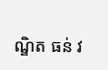ណ្ឌិត ធន់ វ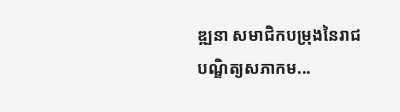ឌ្ឍនា សមាជិកបម្រុងនៃរាជ បណ្ឌិត្យសភាកម...